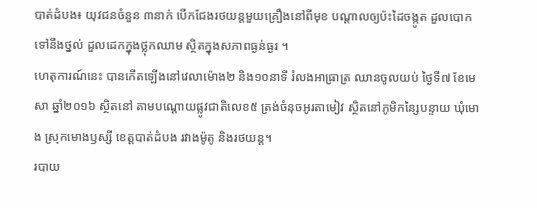បាត់ដំបង៖ យុវជនចំនួន ៣នាក់ បើកជែងរថយន្តមួយគ្រឿងនៅពីមុខ បណ្តាលឲ្យប៉ះដៃចង្កូត ដួលបោកទៅនឹងថ្នល់ ដួលដេកក្នុងថ្លុកឈាម ស្ថិតក្នុងសភាពធ្ងន់ធ្ងរ ។
ហេតុការណ៍នេះ បានកើតឡើងនៅវេលាម៉ោង២ និង១០នាទី រំលងអាធ្រាត្រ ឈានចូលយប់ ថ្ងៃទី៧ ខែមេសា ឆ្នាំ២០១៦ ស្ថិតនៅ តាមបណ្តោយផ្លូវជាតិលេខ៥ ត្រង់ចំនុចអូរតាមៀវ ស្ថិតនៅភូមិកន្សៃបន្ទាយ ឃុំមោង ស្រុកមោងឫស្សី ខេត្តបាត់ដំបង រវាងម៉ូតូ និងរថយន្ត។
របាយ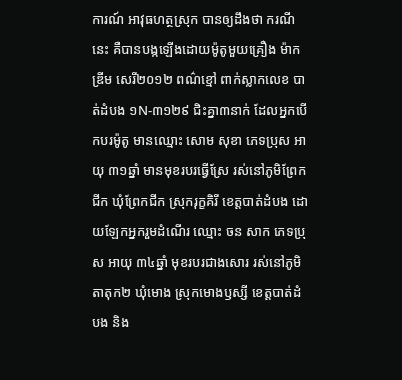ការណ៍ អាវុធហត្ថស្រុក បានឲ្យដឹងថា ករណីនេះ គឺបានបង្កឡើងដោយម៉ូតូមួយគ្រឿង ម៉ាកឌ្រីម សេរី២០១២ ពណ៌ខ្មៅ ពាក់ស្លាកលេខ បាត់ដំបង ១N-៣១២៩ ជិះគ្នា៣នាក់ ដែលអ្នកបើកបរម៉ូតូ មានឈ្មោះ សោម សុខា ភេទប្រុស អាយុ ៣១ឆ្នាំ មានមុខរបរធ្វើស្រែ រស់នៅភូមិព្រែកជីក ឃុំព្រែកជីក ស្រុករុក្ខគិរី ខេត្តបាត់ដំបង ដោយឡែកអ្នករួមដំណើរ ឈ្មោះ ចន សាក ភេទប្រុស អាយុ ៣៤ឆ្នាំ មុខរបរជាងសោរ រស់នៅភូមិតាតុក២ ឃុំមោង ស្រុកមោងឫស្សី ខេត្តបាត់ដំបង និង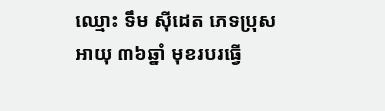ឈ្មោះ ទឹម ស៊ីដេត ភេទប្រុស អាយុ ៣៦ឆ្នាំ មុខរបរធ្វើ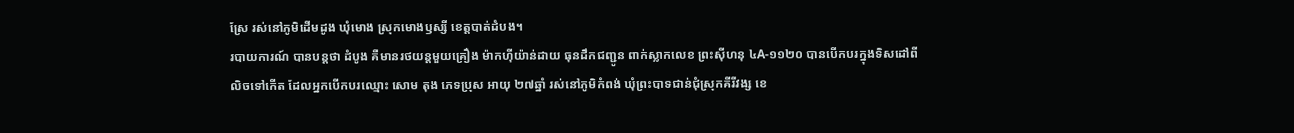ស្រែ រស់នៅភូមិដើមដូង ឃុំមោង ស្រុកមោងឫស្សី ខេត្តបាត់ដំបង។
របាយការណ៍ បានបន្តថា ដំបូង គឺមានរថយន្តមួយគ្រឿង ម៉ាកហ៊ីយ៉ាន់ដាយ ធុនដឹកជញ្ជូន ពាក់ស្លាកលេខ ព្រះស៊ីហនុ ៤A-១១២០ បានបើកបរក្នុងទិសដៅពីលិចទៅកើត ដែលអ្នកបើកបរឈ្មោះ សោម តុង ភេទប្រុស អាយុ ២៧ឆ្នាំ រស់នៅភូមិកំពង់ ឃុំព្រះបាទជាន់ជុំស្រុកគីរីវង្ស ខេ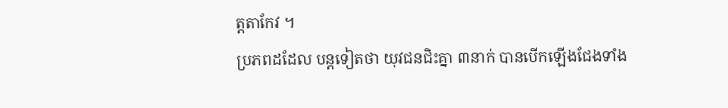ត្តតាកែវ ។
ប្រភពដដែល បន្ដទៀតថា យុវជនជិះគ្នា ៣នាក់ បានបើកឡើងជែងទាំង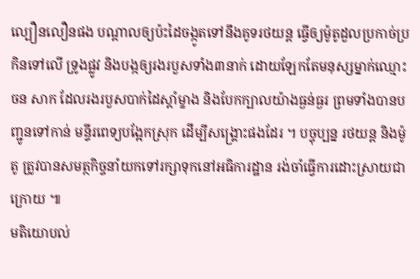ល្បឿនលឿនផង បណ្តាលឲ្យប៉ះដៃចង្កូតទៅនឹងគូទរថយន្ត ធ្វើឲ្យម៉ូតូដួលប្រកាច់ប្រកិនទៅលើ ទ្រូងផ្លូវ និងបង្កឲ្យរងរបួសទាំង៣នាក់ ដោយឡែកតែមនុស្សម្នាក់ឈ្មោះ ចន សាក ដែលរងរបួសបាក់ដៃស្តាំម្ខាង និងបែកក្បាលយ៉ាងធ្ងន់ធ្ងរ ព្រមទាំងបានបញ្ជូនទៅកាន់ មន្ទីរពេទ្យបង្អែកស្រុក ដើម្បីសង្គ្រោះផងដែរ ។ បច្ចុប្បន្ន រថយន្ត និងម៉ូតូ ត្រូវបានសមត្ថកិច្ចនាំយកទៅរក្សាទុកនៅអធិការដ្ឋាន រង់ចាំធ្វើការដោះស្រាយជាក្រោយ ៕
មតិយោបល់